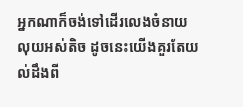អ្នកណាក៏ចង់ទៅដើរលេងចំនាយលុយអស់តិច ដូចនេះយើងគួរតែយល់ដឹងពី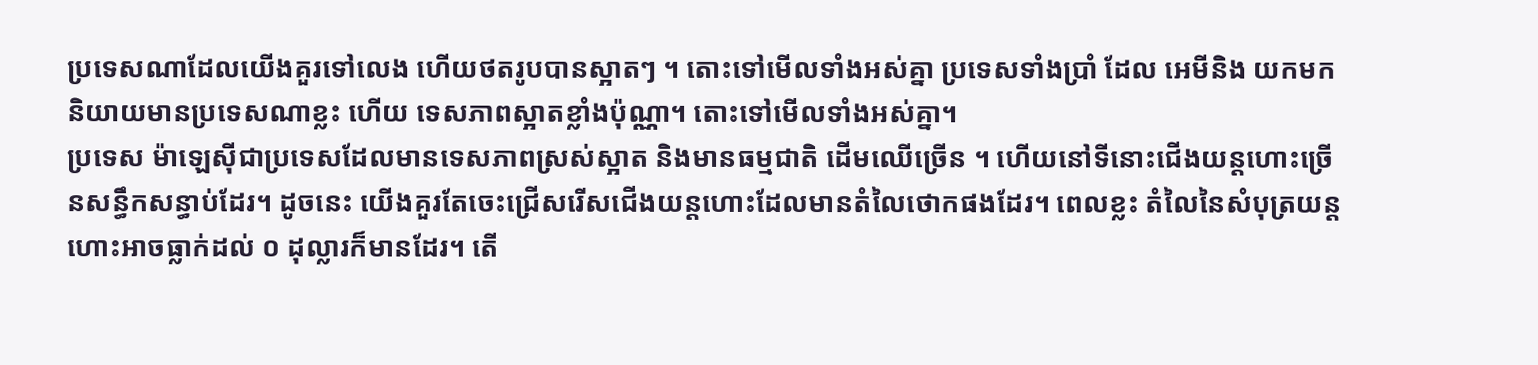ប្រទេសណាដែលយើងគួរទៅលេង ហើយថតរូបបានស្អាតៗ ។ តោះទៅមើលទាំងអស់គ្នា ប្រទេសទាំងប្រាំ ដែល អេមីនិង យកមកនិយាយមានប្រទេសណាខ្លះ ហើយ ទេសភាពស្អាតខ្លាំងប៉ុណ្ណា។ តោះទៅមើលទាំងអស់គ្នា។
ប្រទេស ម៉ាឡេសុីជាប្រទេសដែលមានទេសភាពស្រស់ស្អាត និងមានធម្មជាតិ ដើមឈើច្រើន ។ ហើយនៅទីនោះជើងយន្តហោះច្រើនសន្ធឹកសន្ធាប់ដែរ។ ដូចនេះ យើងគួរតែចេះជ្រើសរើសជើងយន្តហោះដែលមានតំលៃថោកផងដែរ។ ពេលខ្លះ តំលៃនៃសំបុត្រយន្តហោះអាចធ្លាក់ដល់ ០ ដុល្លារក៏មានដែរ។ តើ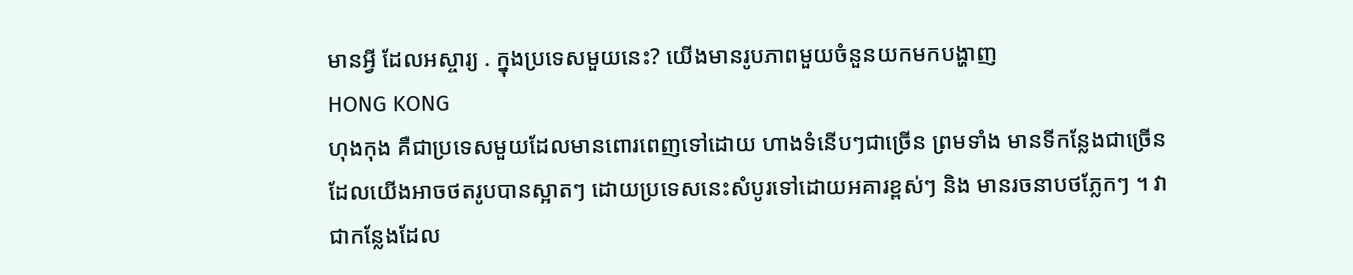មានអ្វី ដែលអស្ចារ្យ . ក្នុងប្រទេសមួយនេះ? យើងមានរូបភាពមួយចំនួនយកមកបង្ហាញ
HONG KONG
ហុងកុង គឺជាប្រទេសមួយដែលមានពោរពេញទៅដោយ ហាងទំនើបៗជាច្រើន ព្រមទាំង មានទីកន្លែងជាច្រើនដែលយើងអាចថតរូបបានស្អាតៗ ដោយប្រទេសនេះសំបូរទៅដោយអគារខ្ពស់ៗ និង មានរចនាបថភ្លែកៗ ។ វាជាកន្លែងដែល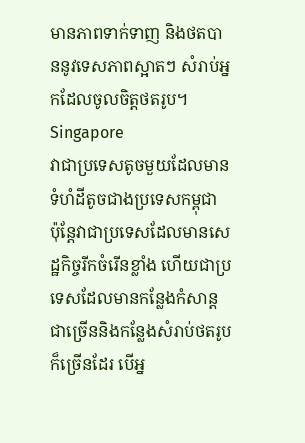មានភាពទាក់ទាញ និងថតបាននូវទេសភាពស្អាតៗ សំរាប់អ្នកដែលចូលចិត្តថតរូប។
Singapore
វាជាប្រទេសតូចមួយដែលមាន ទំហំដីតូចជាងប្រទេសកម្ពុជា ប៉ុន្តែវាជាប្រទេសដែលមានសេដ្ឋកិច្ចរីកចំរើនខ្លាំង ហើយជាប្រទេសដែលមានកន្លែងកំសាន្តជាច្រើននិងកន្លែងសំរាប់ថតរូបក៏ច្រើនដែរ បើអ្ន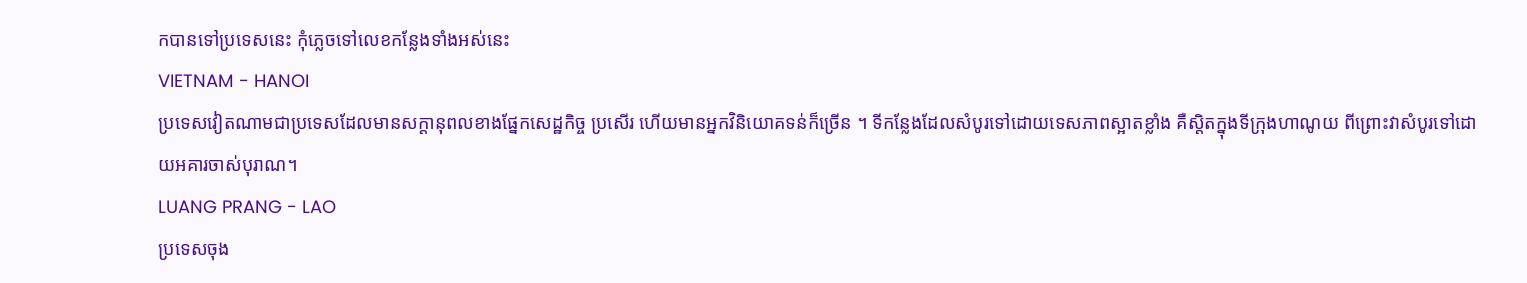កបានទៅប្រទេសនេះ កុំភ្លេចទៅលេខកន្លែងទាំងអស់នេះ
VIETNAM - HANOI
ប្រទេសវៀតណាមជាប្រទេសដែលមានសក្តានុពលខាងផ្នែកសេដ្ឋកិច្ច ប្រសើរ ហើយមានអ្នកវិនិយោគទន់ក៏ច្រើន ។ ទីកន្លែងដែលសំបូរទៅដោយទេសភាពស្អាតខ្លាំង គឺស្តិតក្នុងទីក្រុងហាណូយ ពីព្រោះវាសំបូរទៅដោយអគារចាស់បុរាណ។
LUANG PRANG - LAO
ប្រទេសចុង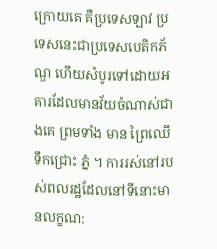ក្រោយគេ គឺប្រទេសឡាវ ប្រទេសនេះជាប្រទេសបេតិកភ័ណ្ឌ ហើយសំបូរទៅដោយអគារដែលមានវ័យចំណាស់ជាងគេ ព្រមទាំង មាន ព្រៃឈើ ទឹកជ្រោះ ភ្នំ ។ ការរស់នៅរបស់ពលរដ្ឋដែលនៅទីនោះមានលក្ខណ: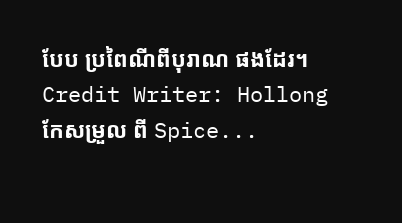បែប ប្រពៃណីពីបុរាណ ផងដែរ។
Credit Writer: Hollong
កែសម្រួល ពី Spice...